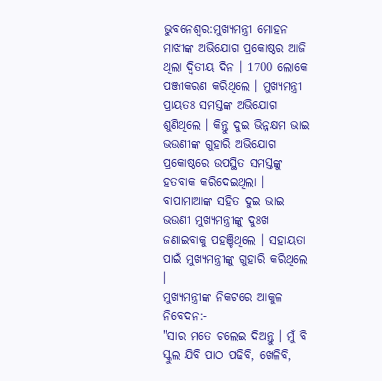ଭୁବନେଶ୍ବର:ମୁଖ୍ୟମନ୍ତ୍ରୀ ମୋହନ ମାଝୀଙ୍କ ଅଭିଯୋଗ ପ୍ରକୋଷ୍ଠର ଆଜି ଥିଲା ଦ୍ବିତୀୟ ଦିନ । 1700 ଲୋକେ ପଞ୍ଜୀକରଣ କରିଥିଲେ । ମୁଖ୍ୟମନ୍ତ୍ରୀ ପ୍ରାୟତଃ ସମସ୍ତଙ୍କ ଅଭିଯୋଗ ଶୁଣିଥିଲେ । କିନ୍ତୁ ଦୁଇ ଭିନ୍ନକ୍ଷମ ଭାଇ ଭଉଣୀଙ୍କ ଗୁହାରି ଅଭିଯୋଗ ପ୍ରକୋଷ୍ଠରେ ଉପସ୍ଥିତ ସମସ୍ତଙ୍କୁ ହତବାକ କରିଦେଇଥିଲା । ବାପାମାଆଙ୍କ ସହିତ ଦୁଇ ଭାଇ ଭଉଣୀ ମୁଖ୍ୟମନ୍ତ୍ରୀଙ୍କୁ ଦୁଃଖ ଜଣାଇବାକୁ ପହଞ୍ଚିଥିଲେ । ସହାୟତା ପାଇଁ ମୁଖ୍ୟମନ୍ତ୍ରୀଙ୍କୁ ଗୁହାରି କରିଥିଲେ ।
ମୁଖ୍ୟମନ୍ତ୍ରୀଙ୍କ ନିକଟରେ ଆକୁଳ ନିବେଦନ:-
"ସାର ମତେ ଚଲେଇ ଦିଅନ୍ତୁ । ମୁଁ ବି ସ୍କୁଲ ଯିବି ପାଠ ପଢିବି, ଖେଳିବି,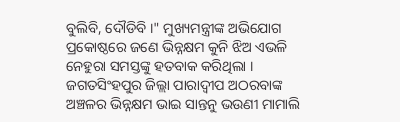ବୁଲିବି, ଦୌଡିବି ।" ମୁଖ୍ୟମନ୍ତ୍ରୀଙ୍କ ଅଭିଯୋଗ ପ୍ରକୋଷ୍ଠରେ ଜଣେ ଭିନ୍ନକ୍ଷମ କୁନି ଝିଅ ଏଭଳି ନେହୁରା ସମସ୍ତଙ୍କୁ ହତବାକ କରିଥିଲା । ଜଗତସିଂହପୁର ଜିଲ୍ଲା ପାରାଦ୍ବୀପ ଅଠରବାଙ୍କ ଅଞ୍ଚଳର ଭିନ୍ନକ୍ଷମ ଭାଇ ସାନ୍ତନୁ ଭଉଣୀ ମାମାଲି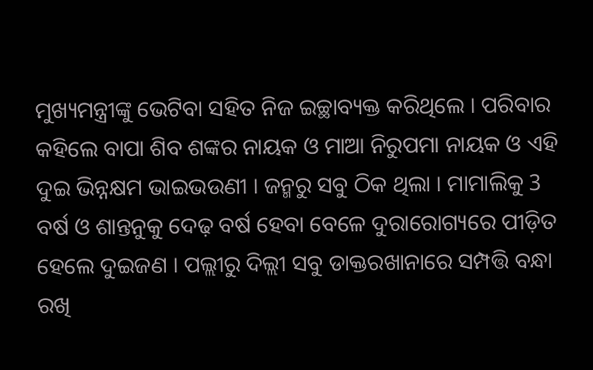ମୁଖ୍ୟମନ୍ତ୍ରୀଙ୍କୁ ଭେଟିବା ସହିତ ନିଜ ଇଚ୍ଛାବ୍ୟକ୍ତ କରିଥିଲେ । ପରିବାର କହିଲେ ବାପା ଶିବ ଶଙ୍କର ନାୟକ ଓ ମାଆ ନିରୁପମା ନାୟକ ଓ ଏହି ଦୁଇ ଭିନ୍ନକ୍ଷମ ଭାଇଭଉଣୀ । ଜନ୍ମରୁ ସବୁ ଠିକ ଥିଲା । ମାମାଲିକୁ 3 ବର୍ଷ ଓ ଶାନ୍ତନୁକୁ ଦେଢ଼ ବର୍ଷ ହେବା ବେଳେ ଦୁରାରୋଗ୍ୟରେ ପୀଡ଼ିତ ହେଲେ ଦୁଇଜଣ । ପଲ୍ଲୀରୁ ଦିଲ୍ଲୀ ସବୁ ଡାକ୍ତରଖାନାରେ ସମ୍ପତ୍ତି ବନ୍ଧା ରଖି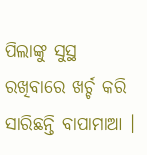ପିଲାଙ୍କୁ ସୁସ୍ଥ ରଖିବାରେ ଖର୍ଚ୍ଚ କରି ସାରିଛନ୍ତି ବାପାମାଆ ।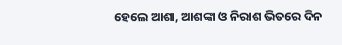ହେଲେ ଆଶା, ଆଶଙ୍କା ଓ ନିରାଶ ଭିତରେ ଦିନ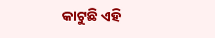କାଟୁଛି ଏହି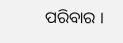ପରିବାର ।